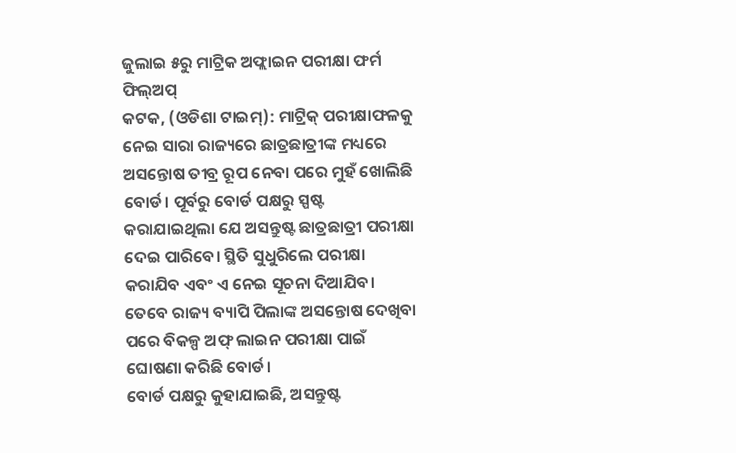ଜୁଲାଇ ୫ରୁ ମାଟ୍ରିକ ଅଫ୍ଲାଇନ ପରୀକ୍ଷା ଫର୍ମ ଫିଲ୍ଅପ୍
କଟକ, (ଓଡିଶା ଟାଇମ୍): ମାଟ୍ରିକ୍ ପରୀକ୍ଷାଫଳକୁ ନେଇ ସାରା ରାଜ୍ୟରେ ଛାତ୍ରଛାତ୍ରୀଙ୍କ ମଧ୍ୟରେ ଅସନ୍ତୋଷ ତୀବ୍ର ରୂପ ନେବା ପରେ ମୁହଁ ଖୋଲିଛି ବୋର୍ଡ। ପୂର୍ବରୁ ବୋର୍ଡ ପକ୍ଷରୁ ସ୍ପଷ୍ଟ କରାଯାଇଥିଲା ଯେ ଅସନ୍ତୁଷ୍ଟ ଛାତ୍ରଛାତ୍ରୀ ପରୀକ୍ଷା ଦେଇ ପାରିବେ। ସ୍ଥିତି ସୁଧୁରିଲେ ପରୀକ୍ଷା କରାଯିବ ଏବଂ ଏ ନେଇ ସୂଚନା ଦିଆଯିବ। ତେବେ ରାଜ୍ୟ ବ୍ୟାପି ପିଲାଙ୍କ ଅସନ୍ତୋଷ ଦେଖିବା ପରେ ବିକଳ୍ପ ଅଫ୍ ଲାଇନ ପରୀକ୍ଷା ପାଇଁ ଘୋଷଣା କରିଛି ବୋର୍ଡ।
ବୋର୍ଡ ପକ୍ଷରୁ କୁହାଯାଇଛି, ଅସନ୍ତୁଷ୍ଟ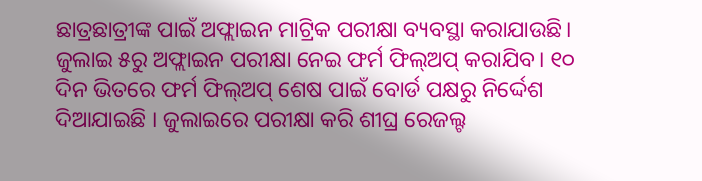ଛାତ୍ରଛାତ୍ରୀଙ୍କ ପାଇଁ ଅଫ୍ଲାଇନ ମାଟ୍ରିକ ପରୀକ୍ଷା ବ୍ୟବସ୍ଥା କରାଯାଉଛି। ଜୁଲାଇ ୫ରୁ ଅଫ୍ଲାଇନ ପରୀକ୍ଷା ନେଇ ଫର୍ମ ଫିଲ୍ଅପ୍ କରାଯିବ। ୧୦ ଦିନ ଭିତରେ ଫର୍ମ ଫିଲ୍ଅପ୍ ଶେଷ ପାଇଁ ବୋର୍ଡ ପକ୍ଷରୁ ନିର୍ଦ୍ଦେଶ ଦିଆଯାଇଛି । ଜୁଲାଇରେ ପରୀକ୍ଷା କରି ଶୀଘ୍ର ରେଜଲ୍ଟ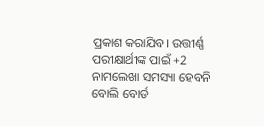ପ୍ରକାଶ କରାଯିବ। ଉତ୍ତୀର୍ଣ୍ଣ ପରୀକ୍ଷାର୍ଥୀଙ୍କ ପାଇଁ +2 ନାମଲେଖା ସମସ୍ୟା ହେବନି ବୋଲି ବୋର୍ଡ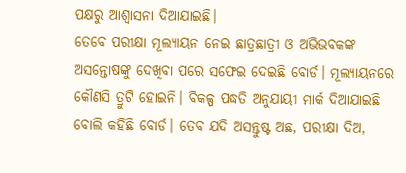ପକ୍ଷରୁ ଆଶ୍ୱାସନା ଦିଆଯାଇଛି।
ତେବେ ପରୀକ୍ଷା ମୂଲ୍ୟାୟନ ନେଇ ଛାତ୍ରଛାତ୍ରୀ ଓ ଅଭିଭବକଙ୍କ ଅସନ୍ତୋଷଙ୍କୁ ଦେଖିବା ପରେ ସଫେଇ ଦେଇଛି ବୋର୍ଡ। ମୂଲ୍ୟାୟନରେ କୌଣସି ତ୍ରୁଟି ହୋଇନି। ବିକଳ୍ପ ପଦ୍ଧତି ଅନୁଯାୟୀ ମାର୍କ ଦିଆଯାଇଛି ବୋଲି କହିଛି ବୋର୍ଡ। ତେବ ଯଦି ଅସନ୍ତୁଷ୍ଟ ଅଛ, ପରୀକ୍ଷା ଦିଅ,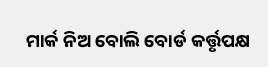ମାର୍କ ନିଅ ବୋଲି ବୋର୍ଡ କର୍ତ୍ତୃପକ୍ଷ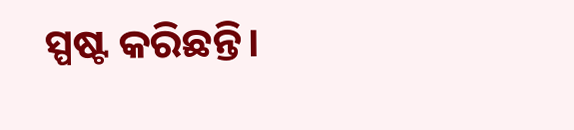ସ୍ପଷ୍ଟ କରିଛନ୍ତି।